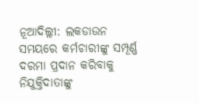ନୂଆଦିଲ୍ଲୀ: ଲକଡାଉନ ସମୟରେ କର୍ମଚାରୀଙ୍କୁ ସମ୍ପୂର୍ଣ୍ଣ ଦରମା ପ୍ରଦାନ କରିବାକୁ ନିଯୁକ୍ତିଦାତାଙ୍କୁ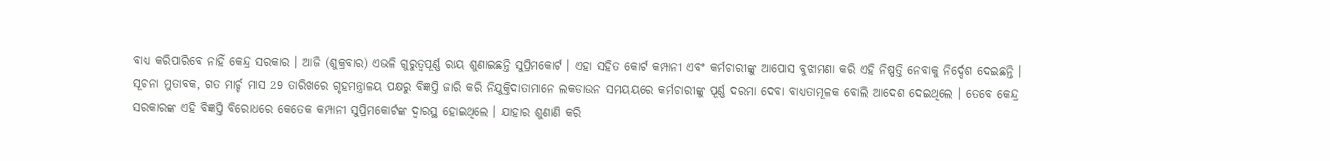ବାଧ୍ୟ କରିପାରିବେ ନାହିଁ କେନ୍ଦ୍ର ସରକାର । ଆଜି (ଶୁକ୍ରବାର) ଏଭଳି ଗୁରୁତ୍ବପୂର୍ଣ୍ଣ ରାୟ ଶୁଣାଇଛନ୍ତି ସୁପ୍ରିମକୋର୍ଟ । ଏହା ସହିତ କୋର୍ଟ କମ୍ପାନୀ ଏବଂ କର୍ମଚାରୀଙ୍କୁ ଆପୋସ ବୁଝାମଣା କରି ଏହି ନିଷ୍ପତ୍ତି ନେବାକୁ ନିର୍ଦ୍ଦେଶ ଦେଇଛନ୍ତି ।
ସୂଚନା ମୁତାବକ, ଗତ ମାର୍ଚ୍ଚ ମାସ 29 ତାରିଖରେ ଗୃହମନ୍ତ୍ରାଳୟ ପକ୍ଷରୁ ବିଜ୍ଞପ୍ତି ଜାରି କରି ନିଯୁକ୍ତିଦାତାମାନେ ଲକଡାଉନ ସମୟୟରେ କର୍ମଚାରୀଙ୍କୁ ପୂର୍ଣ୍ଣ ଦରମା ଦେବା ବାଧ୍ୟତାମୂଳକ ବୋଲି ଆଦେଶ ଦେଇଥିଲେ । ତେବେ କେନ୍ଦ୍ର ସରକାରଙ୍କ ଏହି ବିଜ୍ଞପ୍ତି ବିରୋଧରେ କେତେକ କମ୍ପାନୀ ସୁପ୍ରିମକୋର୍ଟଙ୍କ ଦ୍ବାରସ୍ଥ ହୋଇଥିଲେ । ଯାହାର ଶୁଣାଣି କରି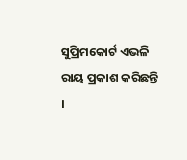ସୁପ୍ରିମକୋର୍ଟ ଏଭଳି ରାୟ ପ୍ରକାଶ କରିଛନ୍ତି ।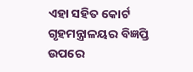ଏହା ସହିତ କୋର୍ଟ ଗୃହମନ୍ତ୍ରାଳୟର ବିଜ୍ଞପ୍ତି ଉପରେ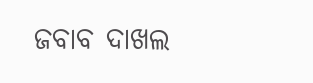ଜବାବ ଦାଖଲ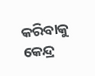କରିବାକୁ କେନ୍ଦ୍ର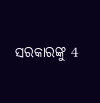ସରକାରଙ୍କୁ 4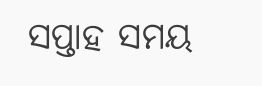ସପ୍ତାହ ସମୟ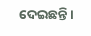ଦେଇଛନ୍ତି ।